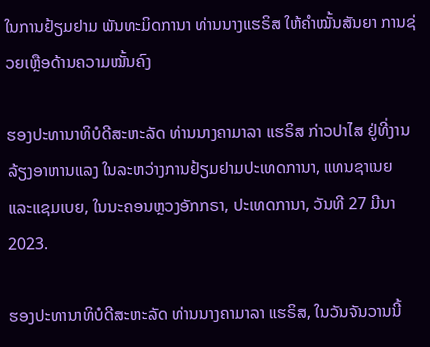ໃນການຢ້ຽມຢາມ ພັນທະມິດການາ ທ່ານນາງແຮຣິສ ໃຫ້ຄໍາໝັ້ນສັນຍາ ການຊ່ວຍເຫຼືອດ້ານຄວາມໝັ້ນຄົງ

ຮອງປະທານາທິບໍດີສະຫະລັດ ທ່ານນາງຄາມາລາ ແຮຣິສ ກ່າວປາໄສ ຢູ່ທີ່ງານລ້ຽງອາຫານແລງ ໃນລະຫວ່າງການຢ້ຽມຢາມປະເທດການາ, ແທນຊາເນຍ ແລະແຊມເບຍ, ໃນນະຄອນຫຼວງອັກກຣາ, ປະເທດການາ, ວັນທີ 27 ມີນາ 2023.

ຮອງປະທານາທິບໍດີສະຫະລັດ ທ່ານນາງຄາມາລາ ແຮຣິສ, ໃນວັນຈັນວານນີ້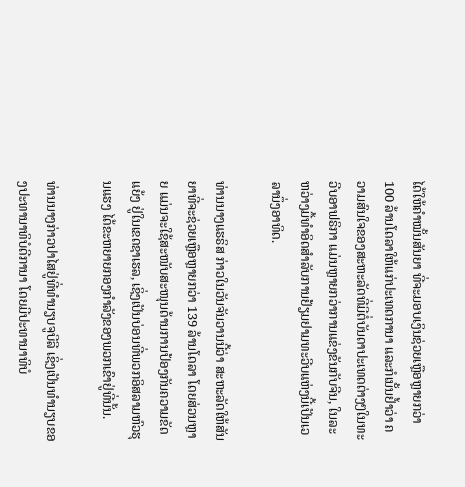ໄດ້ໃຫ້ຄໍາໝັ້ນສັນຍາ ທີ່ຈະມອບເງິນຊ່ວຍເຫຼືອຫຼາຍກວ່າ 100 ລ້ານໂດລາໃຫ້ແກ່ປະເທດການາ ແລະກໍເນັ້ນຢໍ້າວ່າ ຄວາມສົນໃຈຂອງສະຫະລັດທີ່ມີຕໍ່ບັນດາປະເທດຕ່າງໆໃນທະວີບອາຟຣິກາ ແມ່ນຫຼາຍກວ່າການແຂ່ງຂັນກັບຈີນ, ໃນລະຫວ່າງມື້ທໍາອິດສໍາລັບການຢ້ຽມຢາມທະວີບແຫ່ງນີ້ເປັນເວລານຶ່ງອາທິດ.

ທ່ານນາງແຮຣິສ ກ່າວໃນວັນຈັນວານນີ້ວ່າ ສະຫະລັດໃຫ້ສັນຍາທີ່ຈະຊ່ວຍເຫຼືອຫຼາຍກວ່າ 139 ລ້ານໂດລາ ໂດຍສ່ວນຫຼາຍ ແມ່ນຈະໃຊ້ສະໜັບສະໜຸນດ້ານການປ້ອງກັນຄວາມຂັດແຍ້ງ ຢູ່ໃນເຂດຊາເຮລ, ເຊິ່ງເປັນບ່ອນທີ່ພວກອິສລາມຫົວຮຸນແຮງ ໄດ້ຂະຫຍາຍກອງກໍາລັງຂອງພວກເຂົາຢູ່ທີ່ນັ້ນ.

ທ່ານນາງກ່າວປາໄສຢູ່ທີ່ທໍານຽບຈູບີລີ ເຊິ່ງເປັນທໍານຽບຂອງປະທານາທິບໍດີການາ ໂດຍມີປະທານາທິບໍ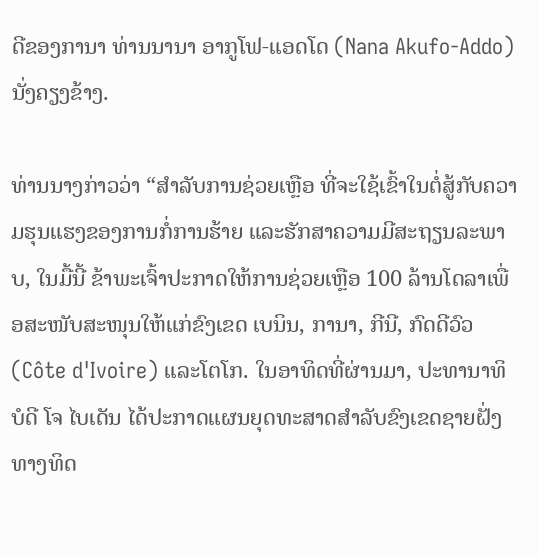ດີຂອງການາ ທ່ານນານາ ອາກູໂຟ-ແອດໂດ (Nana Akufo-Addo) ນັ່ງຄຽງຂ້າງ.

ທ່ານນາງກ່າວວ່າ “ສໍາລັບການຊ່ວຍເຫຼືອ ທີ່ຈະໃຊ້ເຂົ້າໃນຕໍ່ສູ້ກັບຄວາມຮຸນແຮງຂອງການກໍ່ການຮ້າຍ ແລະຮັກສາຄວາມມີສະຖຽນລະພາບ, ໃນມື້ນີ້ ຂ້າພະເຈົ້າປະກາດໃຫ້ການຊ່ວຍເຫຼືອ 100 ລ້ານໂດລາເພື່ອສະໜັບສະໜຸນໃຫ້ແກ່ຂົງເຂດ ເບນິນ, ການາ, ກີນີ, ກົດດີວົວ (Côte d'Ivoire) ແລະໂຕໂກ. ໃນອາທິດທີ່ຜ່ານມາ, ປະທານາທິບໍດີ ໂຈ ໄບເດັນ ໄດ້ປະກາດແຜນຍຸດທະສາດສໍາລັບຂົງເຂດຊາຍຝັ່ງທາງທິດ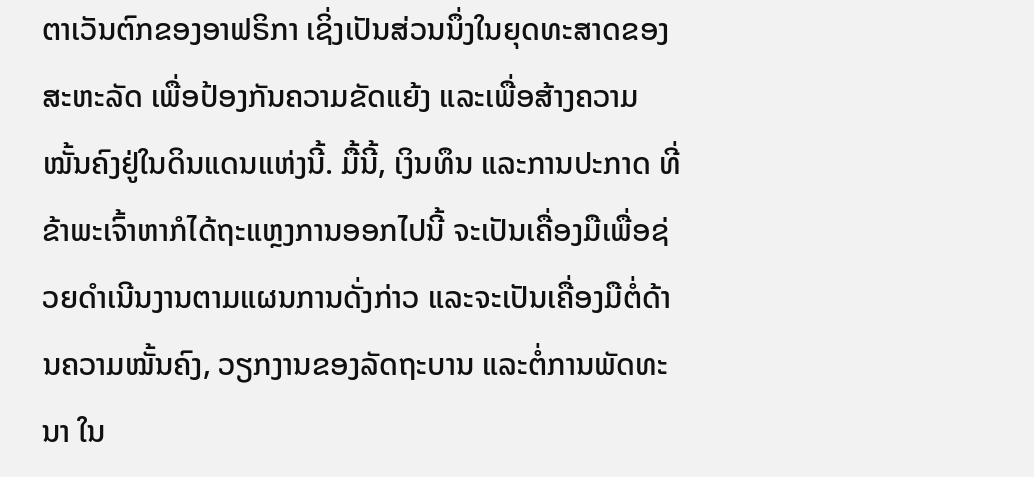ຕາເວັນຕົກຂອງອາຟຣິກາ ເຊິ່ງເປັນສ່ວນນຶ່ງໃນຍຸດທະສາດຂອງສະຫະລັດ ເພື່ອປ້ອງກັນຄວາມຂັດແຍ້ງ ແລະເພື່ອສ້າງຄວາມໝັ້ນຄົງຢູ່ໃນດິນແດນແຫ່ງນີ້. ມື້ນີ້, ເງິນທຶນ ແລະການປະກາດ ທີ່ຂ້າພະເຈົ້າຫາກໍໄດ້ຖະແຫຼງການອອກໄປນີ້ ຈະເປັນເຄື່ອງມືເພື່ອຊ່ວຍດໍາເນີນງານຕາມແຜນການດັ່ງກ່າວ ແລະຈະເປັນເຄື່ອງມືຕໍ່ດ້ານຄວາມໝັ້ນຄົງ, ວຽກງານຂອງລັດຖະບານ ແລະຕໍ່ການພັດທະນາ ໃນ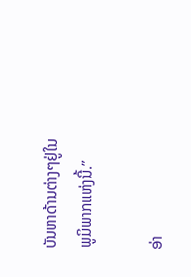ບັນຫາດ້ານຕ່າງໆຢູ່ໃນພູມິພາກແຫ່ງນີ້.”

ອ່າ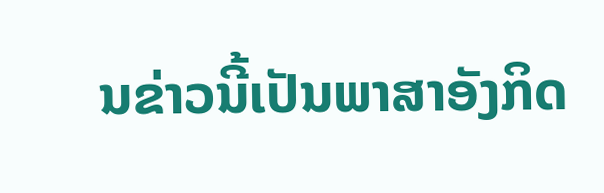ນຂ່າວນີ້ເປັນພາສາອັງກິດ